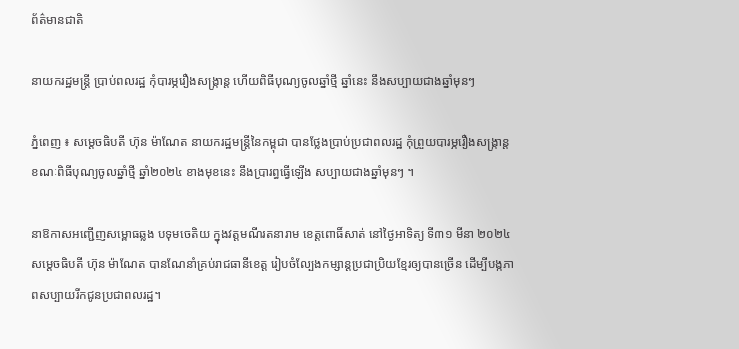ព័ត៌មានជាតិ

នាយករដ្ឋមន្ត្រី ប្រាប់ពលរដ្ឋ កុំបារម្ភរឿងសង្ក្រាន្ត ហើយពិធីបុណ្យចូលឆ្នាំថ្មី ឆ្នាំនេះ នឹងសប្បាយជាងឆ្នាំមុនៗ

ភ្នំពេញ ៖ សម្ដេចធិបតី ហ៊ុន ម៉ាណែត នាយករដ្ឋមន្ដ្រីនៃកម្ពុជា បានថ្លែងប្រាប់ប្រជាពលរដ្ឋ កុំព្រួយបារម្ភរឿងសង្ក្រាន្ត ខណៈពិធីបុណ្យចូលឆ្នាំថ្មី ឆ្នាំ២០២៤ ខាងមុខនេះ នឹងប្រារព្ធធ្វើឡើង សប្បាយជាងឆ្នាំមុនៗ ។

នាឱកាសអញ្ជើញសម្ពោធឆ្លង បទុមចេតិយ ក្នុងវត្តមណីរតនារាម ខេត្តពោធិ៍សាត់ នៅថ្ងៃអាទិត្យ ទី៣១ មីនា ២០២៤ សម្ដេចធិបតី ហ៊ុន ម៉ាណែត បានណែនាំគ្រប់រាជធានីខេត្ដ រៀបចំល្បែងកម្សាន្ដប្រជាប្រិយខ្មែរឲ្យបានច្រើន ដើម្បីបង្កភាពសប្បាយរីកជូនប្រជាពលរដ្ឋ។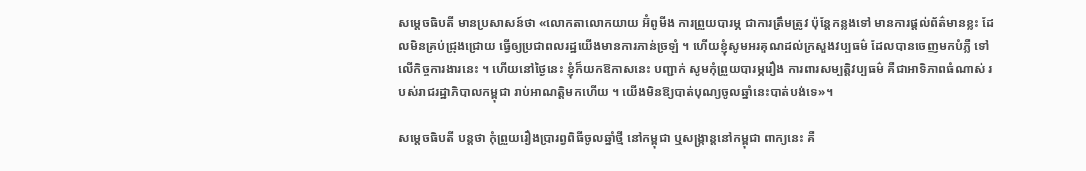សម្ដេចធិបតី មានប្រសាសន៍ថា «លោកតាលោកយាយ អ៊ំពូមីង ការព្រួយបារម្ភ ជាការត្រឹមត្រូវ ប៉ុន្តែកន្លងទៅ មានការផ្ដល់ព័ត៌មានខ្លះ ដែលមិនគ្រប់ជ្រុងជ្រោយ ធ្វើឲ្យប្រជាពលរដ្ឋយើងមានការភាន់ច្រឡំ ។ ហើយខ្ញុំសូមអរគុណដល់ក្រសួងវប្បធម៌ ដែលបានចេញមកបំភ្លឺ ទៅលើកិច្ចការងារនេះ ។ ហើយនៅថ្ងៃនេះ ខ្ញុំក៏យកឱកាសនេះ បញ្ជាក់ សូមកុំព្រួយបារម្ភរឿង ការពារសម្បត្តិវប្បធម៌ គឺជាអាទិភាពធំណាស់ របស់រាជរដ្ឋាភិបាលកម្ពុជា រាប់អាណត្តិមកហើយ ។ យើងមិនឱ្យបាត់បុណ្យចូលឆ្នាំនេះបាត់បង់ទេ»។

សម្ដេចធិបតី បន្ដថា កុំព្រួយរឿងប្រារព្វពិធីចូលឆ្នាំថ្មី នៅកម្ពុជា ឬសង្ក្រាន្តនៅកម្ពុជា ពាក្យនេះ គឺ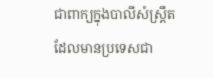ជាពាក្យក្នុងបាលីសំស្ត្រឹត ដែលមានប្រទេសជា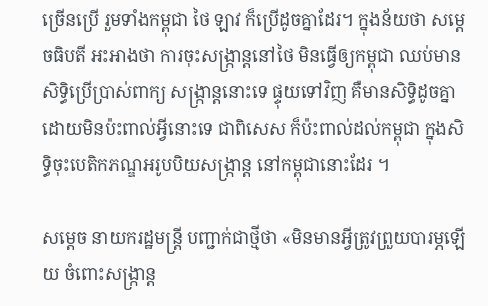ច្រើនប្រើ រួមទាំងកម្ពុជា ថៃ ឡាវ ក៏ប្រើដូចគ្នាដែរ។ ក្នុងន័យថា សម្ដេចធិបតី អះអាងថា ការចុះសង្ក្រាន្តនៅថៃ មិនធ្វើឲ្យកម្ពុជា ឈប់មានសិទ្ធិប្រើប្រាស់ពាក្យ សង្ក្រាន្តនោះទេ ផ្ទុយទៅវិញ គឺមានសិទ្ធិដូចគ្នា ដោយមិនប៉ះពាល់អ្វីនោះទេ ជាពិសេស ក៏ប៉ះពាល់ដល់កម្ពុជា ក្នុងសិទ្ធិចុះបេតិកភណ្ឌអរូបបិយសង្រ្កាន្ត នៅកម្ពុជានោះដែរ ។

សម្ដេច នាយករដ្ឋមន្ដ្រី បញ្ជាក់ជាថ្មីថា «មិនមានអ្វីត្រូវព្រួយបារម្ភឡើយ ចំពោះសង្ក្រាន្ត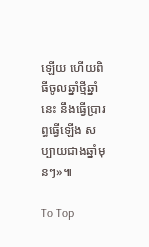ឡើយ ហើយពិធីចូលឆ្នាំថ្មីឆ្នាំនេះ នឹងធ្វើប្រារព្ធធ្វើឡើង សប្បាយជាងឆ្នាំមុនៗ»៕

To Top